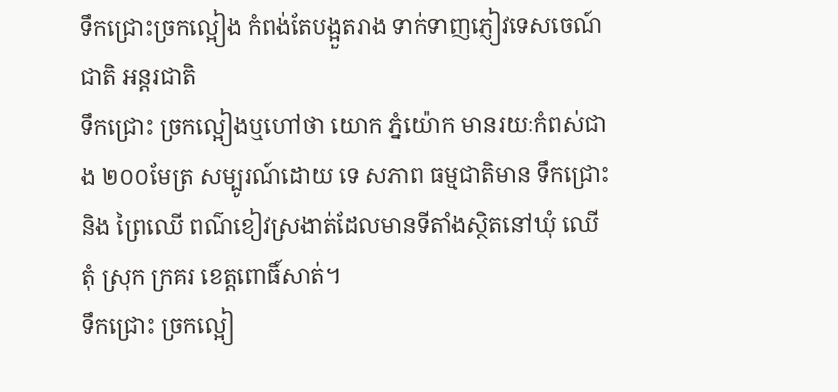ទឹកជ្រោះច្រកល្អៀង កំពង់តែបង្អួតរាង ទាក់ទាញភ្ញៀវទេសចេណ៍ជាតិ អន្តរជាតិ
ទឹកជ្រោះ ច្រកល្អៀងឬហៅថា យោក ភ្នំយ៉ោក មានរយៈកំពស់ជាង ២០០មែត្រ សម្បូរណ៍ដោយ ទេ សភាព ធម្មជាតិមាន ទឹកជ្រោះ និង ព្រៃឈើ ពណ៌ខៀវស្រងាត់ដែលមានទីតាំងស្ថិតនៅឃុំ ឈើ តុំ ស្រុក ក្រគរ ខេត្តពោធិ៍សាត់។
ទឹកជ្រោះ ច្រកល្អៀ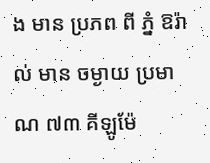ង មាន ប្រភព ពី ភ្នំ ឱរ៉ាល់ មាន ចម្ងាយ ប្រមាណ ៧៣ គីឡូម៉ែ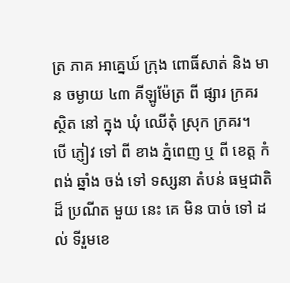ត្រ ភាគ អាគ្នេឃ៍ ក្រុង ពោធិ៍សាត់ និង មាន ចម្ងាយ ៤៣ គីឡូម៉ែត្រ ពី ផ្សារ ក្រគរ ស្ថិត នៅ ក្នុង ឃុំ ឈើតុំ ស្រុក ក្រគរ។
បើ ភ្ញៀវ ទៅ ពី ខាង ភ្នំពេញ ឬ ពី ខេត្ត កំពង់ ឆ្នាំង ចង់ ទៅ ទស្សនា តំបន់ ធម្មជាតិ ដ៏ ប្រណីត មួយ នេះ គេ មិន បាច់ ទៅ ដល់ ទីរួមខេ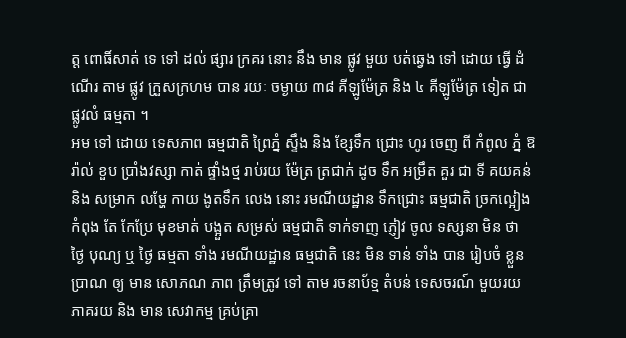ត្ត ពោធិ៍សាត់ ទេ ទៅ ដល់ ផ្សារ ក្រគរ នោះ នឹង មាន ផ្លូវ មួយ បត់ឆ្វេង ទៅ ដោយ ធ្វើ ដំណើរ តាម ផ្លូវ ក្រួសក្រហម បាន រយៈ ចម្ងាយ ៣៨ គីឡូម៉ែត្រ និង ៤ គីឡូម៉ែត្រ ទៀត ជា ផ្លូវលំ ធម្មតា ។
អម ទៅ ដោយ ទេសភាព ធម្មជាតិ ព្រៃភ្នំ ស្ទឹង និង ខ្សែទឹក ជ្រោះ ហូរ ចេញ ពី កំពូល ភ្នំ ឱរ៉ាល់ ខួប ប្រាំងវស្សា កាត់ ផ្ទាំងថ្ម រាប់រយ ម៉ែត្រ ត្រជាក់ ដូច ទឹក អម្រឹត គួរ ជា ទី គយគន់ និង សម្រាក លម្ហែ កាយ ងូតទឹក លេង នោះ រមណីយដ្ឋាន ទឹកជ្រោះ ធម្មជាតិ ច្រកល្អៀង កំពុង តែ កែប្រែ មុខមាត់ បង្អួត សម្រស់ ធម្មជាតិ ទាក់ទាញ ភ្ញៀវ ចូល ទស្សនា មិន ថា ថ្ងៃ បុណ្យ ឬ ថ្ងៃ ធម្មតា ទាំង រមណីយដ្ឋាន ធម្មជាតិ នេះ មិន ទាន់ ទាំង បាន រៀបចំ ខ្លួន ប្រាណ ឲ្យ មាន សោភណ ភាព ត្រឹមត្រូវ ទៅ តាម រចនាប័ទ្ម តំបន់ ទេសចរណ៍ មួយរយ ភាគរយ និង មាន សេវាកម្ម គ្រប់គ្រា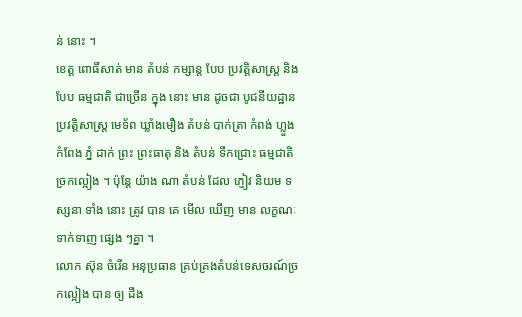ន់ នោះ ។
ខេត្ត ពោធិ៍សាត់ មាន តំបន់ កម្សាន្ត បែប ប្រវត្តិសាស្រ្ត និង បែប ធម្មជាតិ ជាច្រើន ក្នុង នោះ មាន ដូចជា បូជនីយដ្ឋាន ប្រវត្តិសាស្រ្ត មេទ័ព ឃ្លាំងមឿង តំបន់ បាក់ត្រា កំពង់ ហ្លួង កំពែង ភ្នំ ដាក់ ព្រះ ព្រះធាតុ និង តំបន់ ទឹកជ្រោះ ធម្មជាតិ ច្រកល្អៀង ។ ប៉ុន្តែ យ៉ាង ណា តំបន់ ដែល ភ្ញៀវ និយម ទស្សនា ទាំង នោះ ត្រូវ បាន គេ មើល ឃើញ មាន លក្ខណៈ ទាក់ទាញ ផ្សេង ៗគ្នា ។
លោក ស៊ុន ចំរើន អនុប្រធាន គ្រប់គ្រងតំបន់ទេសចរណ៍ច្រកល្អៀង បាន ឲ្យ ដឹង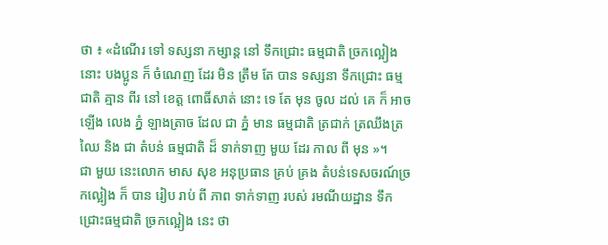ថា ៖ «ដំណើរ ទៅ ទស្សនា កម្សាន្ត នៅ ទឹកជ្រោះ ធម្មជាតិ ច្រកល្អៀង នោះ បងប្អូន ក៏ ចំណេញ ដែរ មិន ត្រឹម តែ បាន ទស្សនា ទឹកជ្រោះ ធម្មជាតិ គ្មាន ពីរ នៅ ខេត្ត ពោធិ៍សាត់ នោះ ទេ តែ មុន ចូល ដល់ គេ ក៏ អាច ឡើង លេង ភ្នំ ឡាងត្រាច ដែល ជា ភ្នំ មាន ធម្មជាតិ ត្រជាក់ ត្រឈឹងត្រឈៃ និង ជា តំបន់ ធម្មជាតិ ដ៏ ទាក់ទាញ មួយ ដែរ កាល ពី មុន »។
ជា មួយ នេះលោក មាស សុខ អនុប្រធាន គ្រប់ គ្រង តំបន់ទេសចរណ៍ច្រកល្អៀង ក៏ បាន រៀប រាប់ ពី ភាព ទាក់ទាញ របស់ រមណីយដ្ឋាន ទឹកជ្រោះធម្មជាតិ ច្រកល្អៀង នេះ ថា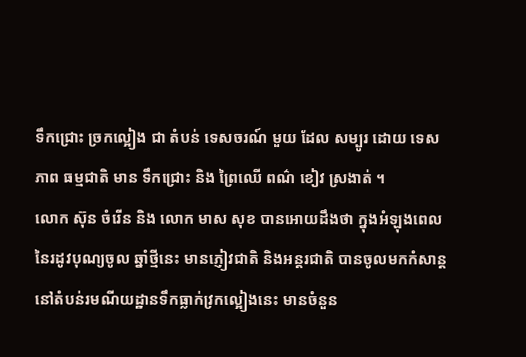ទឹកជ្រោះ ច្រកល្អៀង ជា តំបន់ ទេសចរណ៍ មួយ ដែល សម្បូរ ដោយ ទេសភាព ធម្មជាតិ មាន ទឹកជ្រោះ និង ព្រៃឈើ ពណ៌ ខៀវ ស្រងាត់ ។
លោក ស៊ុន ចំរើន និង លោក មាស សុខ បានអោយដឹងថា ក្នុងអំឡុងពេលនៃរដូវបុណ្យចូល ឆ្នាំថ្មីនេះ មានភ្ញៀវជាតិ និងអន្តរជាតិ បានចូលមកកំសាន្តនៅតំបន់រមណីយដ្ឋានទឹកធ្លាក់វ្រកល្អៀងនេះ មានចំនួន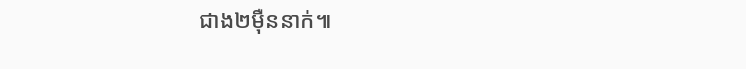ជាង២ម៉ឺននាក់៕